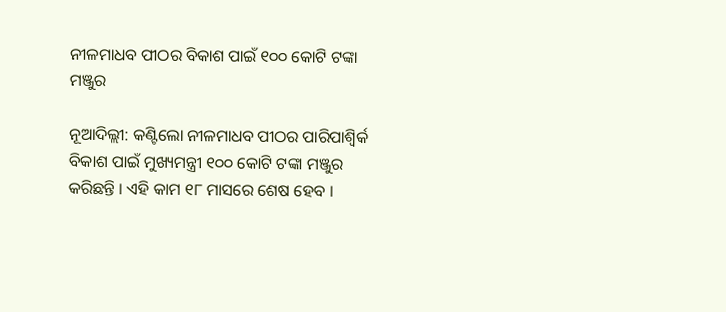ନୀଳମାଧବ ପୀଠର ବିକାଶ ପାଇଁ ୧୦୦ କୋଟି ଟଙ୍କା ମଞ୍ଜୁର

ନୂଆଦିଲ୍ଲୀ: କଣ୍ଟିଲୋ ନୀଳମାଧବ ପୀଠର ପାରିପାଶ୍ୱିର୍କ ବିକାଶ ପାଇଁ ମୁଖ୍ୟମନ୍ତ୍ରୀ ୧୦୦ କୋଟି ଟଙ୍କା ମଞ୍ଜୁର କରିଛନ୍ତି । ଏହି କାମ ୧୮ ମାସରେ ଶେଷ ହେବ ।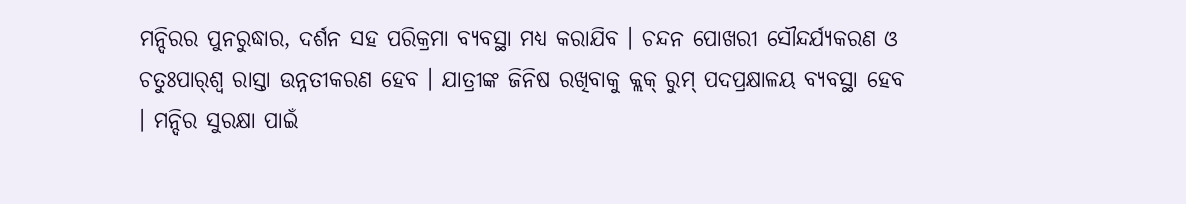ମନ୍ଦିରର ପୁନରୁଦ୍ଧାର, ଦର୍ଶନ ସହ ପରିକ୍ରମା ବ୍ୟବସ୍ଥା ମଧ୍ୟ କରାଯିବ । ଚନ୍ଦନ ପୋଖରୀ ସୌନ୍ଦର୍ଯ୍ୟକରଣ ଓ ଚତୁଃପାର୍‌ଶ୍ୱ ରାସ୍ତା ଉନ୍ନତୀକରଣ ହେବ । ଯାତ୍ରୀଙ୍କ ଜିନିଷ ରଖିବାକୁ କ୍ଲକ୍ ରୁମ୍ ପଦପ୍ରକ୍ଷାଳୟ ବ୍ୟବସ୍ଥା ହେବ । ମନ୍ଦିର ସୁରକ୍ଷା ପାଇଁ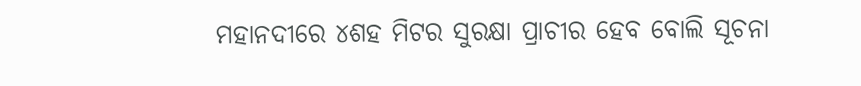ମହାନଦୀରେ ୪ଶହ ମିଟର ସୁରକ୍ଷା ପ୍ରାଚୀର ହେବ ବୋଲି ସୂଚନା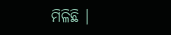ମିଳିଛି ।